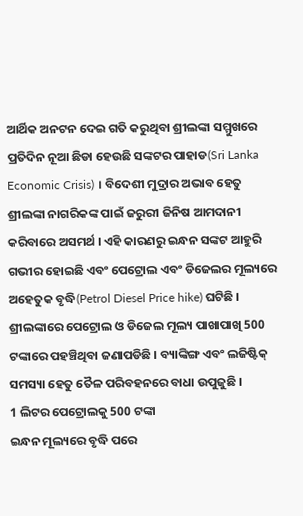ଆର୍ଥିକ ଅନଟନ ଦେଇ ଗତି କରୁଥିବା ଶ୍ରୀଲଙ୍କା ସମ୍ମୁଖରେ ପ୍ରତିଦିନ ନୂଆ ଛିଡା ହେଉଛି ସଙ୍କଟର ପାହାଡ(Sri Lanka Economic Crisis) । ବିଦେଶୀ ମୁଦ୍ରାର ଅଭାବ ହେତୁ ଶ୍ରୀଲଙ୍କା ନାଗରିକଙ୍କ ପାଇଁ ଜରୁରୀ ଜିନିଷ ଆମଦାନୀ କରିବାରେ ଅସମର୍ଥ । ଏହି କାରଣରୁ ଇନ୍ଧନ ସଙ୍କଟ ଆହୁରି ଗଭୀର ହୋଇଛି ଏବଂ ପେଟ୍ରୋଲ ଏବଂ ଡିଜେଲର ମୂଲ୍ୟରେ ଅହେତୁକ ବୃଦ୍ଧି(Petrol Diesel Price hike) ଘଟିଛି । ଶ୍ରୀଲଙ୍କାରେ ପେଟ୍ରୋଲ ଓ ଡିଜେଲ ମୂଲ୍ୟ ପାଖାପାଖି 500 ଟଙ୍କାରେ ପହଞ୍ଚିଥିବା ଜଣାପଡିଛି । ବ୍ୟାଙ୍କିଙ୍ଗ ଏବଂ ଲଜିଷ୍ଟିକ୍ ସମସ୍ୟା ହେତୁ ତୈଳ ପରିବହନରେ ବାଧା ଉପୁଜୁଛି ।
1 ଲିଟର ପେଟ୍ରୋଲକୁ 500 ଟଙ୍କା
ଇନ୍ଧନ ମୂଲ୍ୟରେ ବୃଦ୍ଧି ପରେ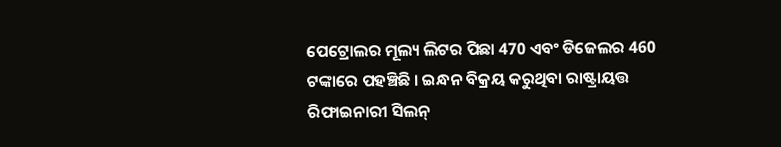ପେଟ୍ରୋଲର ମୂଲ୍ୟ ଲିଟର ପିଛା 470 ଏବଂ ଡିଜେଲର 460 ଟଙ୍କାରେ ପହଞ୍ଚିଛି । ଇନ୍ଧନ ବିକ୍ରୟ କରୁଥିବା ରାଷ୍ଟ୍ରାୟତ୍ତ ରିଫାଇନାରୀ ସିଲନ୍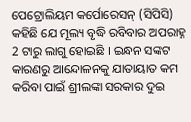ପେଟ୍ରୋଲିୟମ କର୍ପୋରେସନ୍ (ସିପିସି) କହିଛି ଯେ ମୂଲ୍ୟ ବୃଦ୍ଧି ରବିବାର ଅପରାହ୍ନ 2 ଟାରୁ ଲାଗୁ ହୋଇଛି । ଇନ୍ଧନ ସଙ୍କଟ କାରଣରୁ ଆନ୍ଦୋଳନକୁ ଯାତାୟାତ କମ କରିବା ପାଇଁ ଶ୍ରୀଲଙ୍କା ସରକାର ଦୁଇ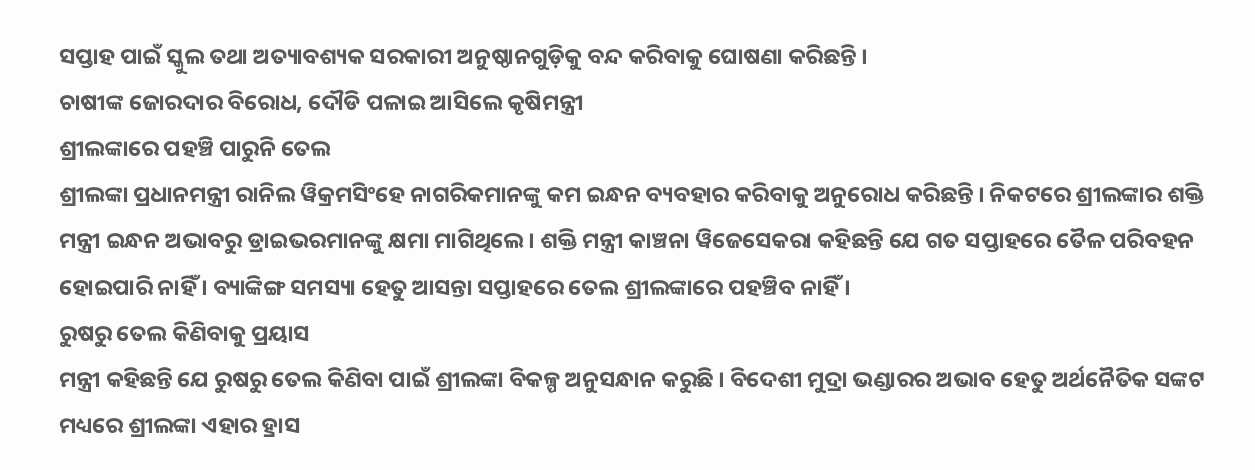ସପ୍ତାହ ପାଇଁ ସ୍କୁଲ ତଥା ଅତ୍ୟାବଶ୍ୟକ ସରକାରୀ ଅନୁଷ୍ଠାନଗୁଡ଼ିକୁ ବନ୍ଦ କରିବାକୁ ଘୋଷଣା କରିଛନ୍ତି ।
ଚାଷୀଙ୍କ ଜୋରଦାର ବିରୋଧ, ଦୌଡି ପଳାଇ ଆସିଲେ କୃଷିମନ୍ତ୍ରୀ
ଶ୍ରୀଲଙ୍କାରେ ପହଞ୍ଚି ପାରୁନି ତେଲ
ଶ୍ରୀଲଙ୍କା ପ୍ରଧାନମନ୍ତ୍ରୀ ରାନିଲ ୱିକ୍ରମସିଂହେ ନାଗରିକମାନଙ୍କୁ କମ ଇନ୍ଧନ ବ୍ୟବହାର କରିବାକୁ ଅନୁରୋଧ କରିଛନ୍ତି । ନିକଟରେ ଶ୍ରୀଲଙ୍କାର ଶକ୍ତି ମନ୍ତ୍ରୀ ଇନ୍ଧନ ଅଭାବରୁ ଡ୍ରାଇଭରମାନଙ୍କୁ କ୍ଷମା ମାଗିଥିଲେ । ଶକ୍ତି ମନ୍ତ୍ରୀ କାଞ୍ଚନା ୱିଜେସେକରା କହିଛନ୍ତି ଯେ ଗତ ସପ୍ତାହରେ ତୈଳ ପରିବହନ ହୋଇପାରି ନାହିଁ । ବ୍ୟାଙ୍କିଙ୍ଗ ସମସ୍ୟା ହେତୁ ଆସନ୍ତା ସପ୍ତାହରେ ତେଲ ଶ୍ରୀଲଙ୍କାରେ ପହଞ୍ଚିବ ନାହିଁ ।
ରୁଷରୁ ତେଲ କିଣିବାକୁ ପ୍ରୟାସ
ମନ୍ତ୍ରୀ କହିଛନ୍ତି ଯେ ରୁଷରୁ ତେଲ କିଣିବା ପାଇଁ ଶ୍ରୀଲଙ୍କା ବିକଳ୍ପ ଅନୁସନ୍ଧାନ କରୁଛି । ବିଦେଶୀ ମୁଦ୍ରା ଭଣ୍ଡାରର ଅଭାବ ହେତୁ ଅର୍ଥନୈତିକ ସଙ୍କଟ ମଧ୍ୟରେ ଶ୍ରୀଲଙ୍କା ଏହାର ହ୍ରାସ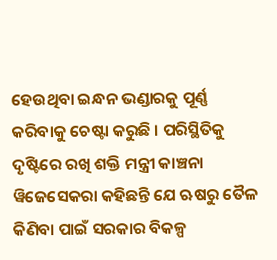ହେଉଥିବା ଇନ୍ଧନ ଭଣ୍ଡାରକୁ ପୂର୍ଣ୍ଣ କରିବାକୁ ଚେଷ୍ଟା କରୁଛି । ପରିସ୍ଥିତିକୁ ଦୃଷ୍ଟିରେ ରଖି ଶକ୍ତି ମନ୍ତ୍ରୀ କାଞ୍ଚନା ୱିଜେସେକରା କହିଛନ୍ତି ଯେ ଋଷରୁ ତୈଳ କିଣିବା ପାଇଁ ସରକାର ବିକଳ୍ପ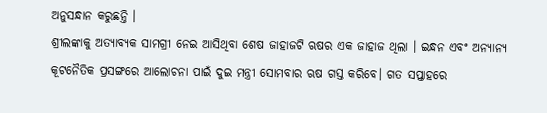ଅନୁସନ୍ଧାନ କରୁଛନ୍ତି ।
ଶ୍ରୀଲଙ୍କାକୁ ଅତ୍ୟାବ୍ୟକ ସାମଗ୍ରୀ ନେଇ ଆସିଥିବା ଶେଷ ଜାହାଜଟି ଋଷର ଏକ ଜାହାଜ ଥିଲା । ଇନ୍ଧନ ଏବଂ ଅନ୍ୟାନ୍ୟ କୂଟନୈତିକ ପ୍ରସଙ୍ଗରେ ଆଲୋଚନା ପାଇଁ ଦୁଇ ମନ୍ତ୍ରୀ ସୋମବାର ଋଷ ଗସ୍ତ କରିବେ। ଗତ ସପ୍ତାହରେ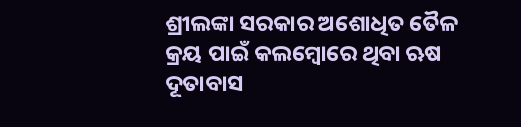ଶ୍ରୀଲଙ୍କା ସରକାର ଅଶୋଧିତ ତୈଳ କ୍ରୟ ପାଇଁ କଲମ୍ବୋରେ ଥିବା ଋଷ ଦୂତାବାସ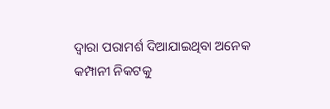ଦ୍ୱାରା ପରାମର୍ଶ ଦିଆଯାଇଥିବା ଅନେକ କମ୍ପାନୀ ନିକଟକୁ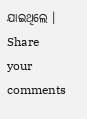ଯାଇଥିଲେ ।
Share your comments